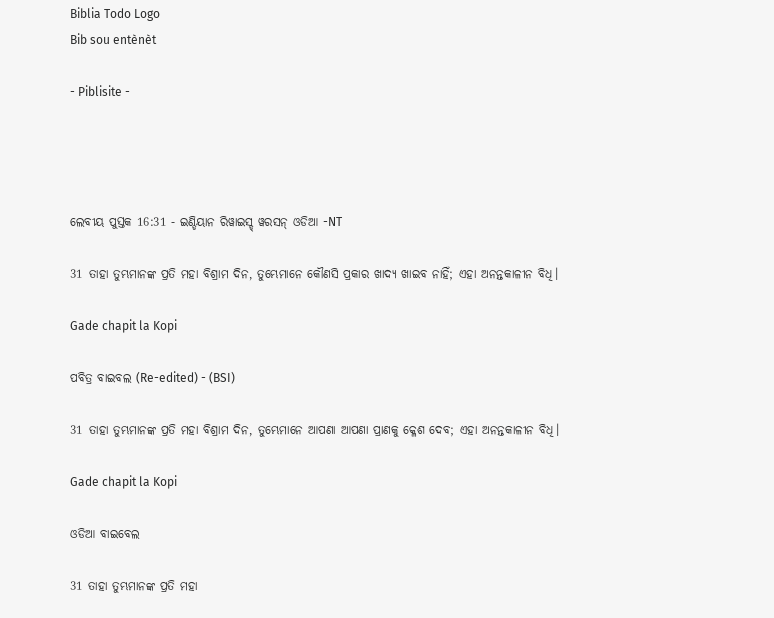Biblia Todo Logo
Bib sou entènèt

- Piblisite -




ଲେବୀୟ ପୁସ୍ତକ 16:31 - ଇଣ୍ଡିୟାନ ରିୱାଇସ୍ଡ୍ ୱରସନ୍ ଓଡିଆ -NT

31 ତାହା ତୁମ୍ଭମାନଙ୍କ ପ୍ରତି ମହା ବିଶ୍ରାମ ଦିନ, ତୁମ୍ଭେମାନେ କୌଣସି ପ୍ରକାର ଖାଦ୍ୟ ଖାଇବ ନାହିଁ; ଏହା ଅନନ୍ତକାଳୀନ ବିଧି।

Gade chapit la Kopi

ପବିତ୍ର ବାଇବଲ (Re-edited) - (BSI)

31 ତାହା ତୁମ୍ଭମାନଙ୍କ ପ୍ରତି ମହା ବିଶ୍ରାମ ଦିନ, ତୁମ୍ଭେମାନେ ଆପଣା ଆପଣା ପ୍ରାଣକୁ କ୍ଳେଶ ଦେବ; ଏହା ଅନନ୍ତକାଳୀନ ବିଧି।

Gade chapit la Kopi

ଓଡିଆ ବାଇବେଲ

31 ତାହା ତୁମ୍ଭମାନଙ୍କ ପ୍ରତି ମହା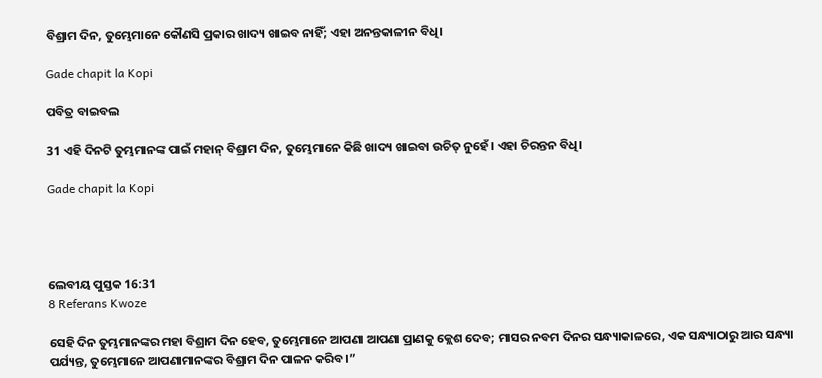ବିଶ୍ରାମ ଦିନ, ତୁମ୍ଭେମାନେ କୌଣସି ପ୍ରକାର ଖାଦ୍ୟ ଖାଇବ ନାହିଁ; ଏହା ଅନନ୍ତକାଳୀନ ବିଧି।

Gade chapit la Kopi

ପବିତ୍ର ବାଇବଲ

31 ଏହି ଦିନଟି ତୁମ୍ଭମାନଙ୍କ ପାଇଁ ମହାନ୍ ବିଶ୍ରାମ ଦିନ, ତୁମ୍ଭେମାନେ କିଛି ଖାଦ୍ୟ ଖାଇବା ଉଚିତ୍ ନୁହେଁ। ଏହା ଚିରନ୍ତନ ବିଧି।

Gade chapit la Kopi




ଲେବୀୟ ପୁସ୍ତକ 16:31
8 Referans Kwoze

ସେହି ଦିନ ତୁମ୍ଭମାନଙ୍କର ମହା ବିଶ୍ରାମ ଦିନ ହେବ, ତୁମ୍ଭେମାନେ ଆପଣା ଆପଣା ପ୍ରାଣକୁ କ୍ଲେଶ ଦେବ; ମାସର ନବମ ଦିନର ସନ୍ଧ୍ୟାକାଳରେ, ଏକ ସନ୍ଧ୍ୟାଠାରୁ ଆର ସନ୍ଧ୍ୟା ପର୍ଯ୍ୟନ୍ତ, ତୁମ୍ଭେମାନେ ଆପଣାମାନଙ୍କର ବିଶ୍ରାମ ଦିନ ପାଳନ କରିବ।”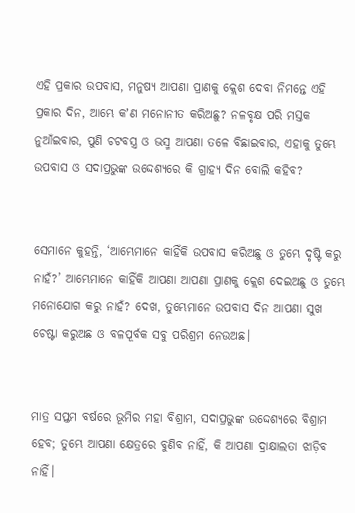ଏହି ପ୍ରକାର ଉପବାସ, ମନୁଷ୍ୟ ଆପଣା ପ୍ରାଣକୁ କ୍ଲେଶ ଦେବା ନିମନ୍ତେ ଏହି ପ୍ରକାର ଦିନ, ଆମ୍ଭେ କʼଣ ମନୋନୀତ କରିଅଛୁ? ନଳବୃକ୍ଷ ପରି ମସ୍ତକ ନୁଆଁଇବାର, ପୁଣି ଚଟବସ୍ତ୍ର ଓ ଭସ୍ମ ଆପଣା ତଳେ ବିଛାଇବାର, ଏହାକୁ ତୁମ୍ଭେ ଉପବାସ ଓ ସଦାପ୍ରଭୁଙ୍କ ଉଦ୍ଦେଶ୍ୟରେ କି ଗ୍ରାହ୍ୟ ଦିନ ବୋଲି କହିବ?


ସେମାନେ କୁହନ୍ତି, ‘ଆମ୍ଭେମାନେ କାହିଁକି ଉପବାସ କରିଅଛୁ ଓ ତୁମ୍ଭେ ଦୃଷ୍ଟି କରୁ ନାହଁ?’ ଆମ୍ଭେମାନେ କାହିଁକି ଆପଣା ଆପଣା ପ୍ରାଣକୁ କ୍ଲେଶ ଦେଇଅଛୁ ଓ ତୁମ୍ଭେ ମନୋଯୋଗ କରୁ ନାହଁ? ଦେଖ, ତୁମ୍ଭେମାନେ ଉପବାସ ଦିନ ଆପଣା ସୁଖ ଚେଷ୍ଟା କରୁଅଛ ଓ ବଳପୂର୍ବକ ସବୁ ପରିଶ୍ରମ ନେଉଅଛ।


ମାତ୍ର ସପ୍ତମ ବର୍ଷରେ ଭୂମିର ମହା ବିଶ୍ରାମ, ସଦାପ୍ରଭୁଙ୍କ ଉଦ୍ଦେଶ୍ୟରେ ବିଶ୍ରାମ ହେବ; ତୁମ୍ଭେ ଆପଣା କ୍ଷେତ୍ରରେ ବୁଣିବ ନାହିଁ, କି ଆପଣା ଦ୍ରାକ୍ଷାଲତା ଝାଡ଼ିବ ନାହିଁ।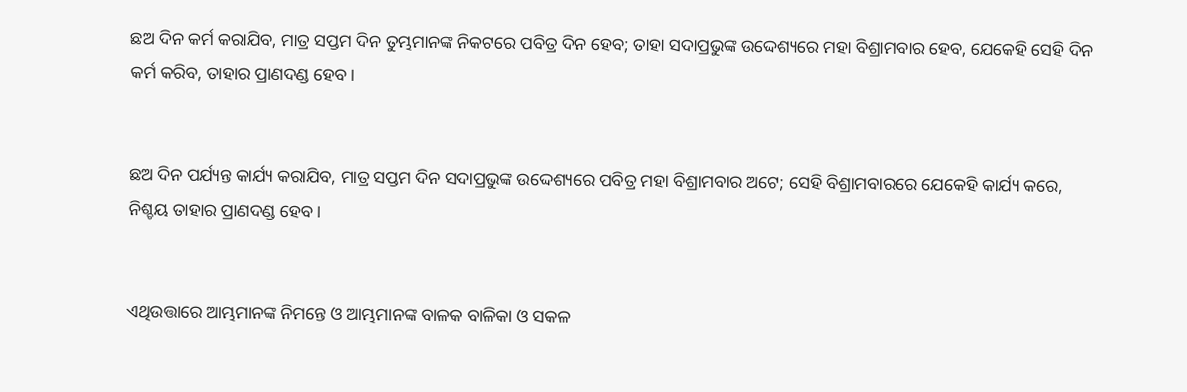ଛଅ ଦିନ କର୍ମ କରାଯିବ, ମାତ୍ର ସପ୍ତମ ଦିନ ତୁମ୍ଭମାନଙ୍କ ନିକଟରେ ପବିତ୍ର ଦିନ ହେବ; ତାହା ସଦାପ୍ରଭୁଙ୍କ ଉଦ୍ଦେଶ୍ୟରେ ମହା ବିଶ୍ରାମବାର ହେବ, ଯେକେହି ସେହି ଦିନ କର୍ମ କରିବ, ତାହାର ପ୍ରାଣଦଣ୍ଡ ହେବ।


ଛଅ ଦିନ ପର୍ଯ୍ୟନ୍ତ କାର୍ଯ୍ୟ କରାଯିବ, ମାତ୍ର ସପ୍ତମ ଦିନ ସଦାପ୍ରଭୁଙ୍କ ଉଦ୍ଦେଶ୍ୟରେ ପବିତ୍ର ମହା ବିଶ୍ରାମବାର ଅଟେ; ସେହି ବିଶ୍ରାମବାରରେ ଯେକେହି କାର୍ଯ୍ୟ କରେ, ନିଶ୍ଚୟ ତାହାର ପ୍ରାଣଦଣ୍ଡ ହେବ।


ଏଥିଉତ୍ତାରେ ଆମ୍ଭମାନଙ୍କ ନିମନ୍ତେ ଓ ଆମ୍ଭମାନଙ୍କ ବାଳକ ବାଳିକା ଓ ସକଳ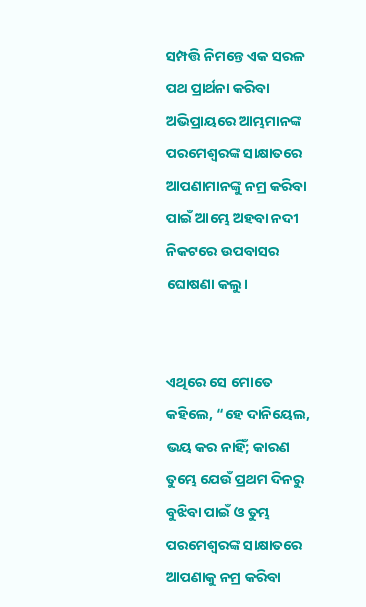ସମ୍ପତ୍ତି ନିମନ୍ତେ ଏକ ସରଳ ପଥ ପ୍ରାର୍ଥନା କରିବା ଅଭିପ୍ରାୟରେ ଆମ୍ଭମାନଙ୍କ ପରମେଶ୍ୱରଙ୍କ ସାକ୍ଷାତରେ ଆପଣାମାନଙ୍କୁ ନମ୍ର କରିବା ପାଇଁ ଆମ୍ଭେ ଅହବା ନଦୀ ନିକଟରେ ଉପବାସର ଘୋଷଣା କଲୁ।


ଏଥିରେ ସେ ମୋତେ କହିଲେ, “ହେ ଦାନିୟେଲ, ଭୟ କର ନାହିଁ; କାରଣ ତୁମ୍ଭେ ଯେଉଁ ପ୍ରଥମ ଦିନରୁ ବୁଝିବା ପାଇଁ ଓ ତୁମ୍ଭ ପରମେଶ୍ୱରଙ୍କ ସାକ୍ଷାତରେ ଆପଣାକୁ ନମ୍ର କରିବା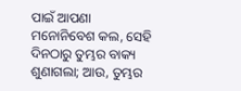ପାଇଁ ଆପଣା ମନୋନିବେଶ କଲ, ସେହି ଦିନଠାରୁ ତୁମ୍ଭର ବାକ୍ୟ ଶୁଣାଗଲା; ଆଉ, ତୁମ୍ଭର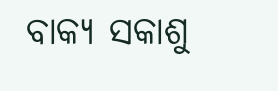ବାକ୍ୟ ସକାଶୁ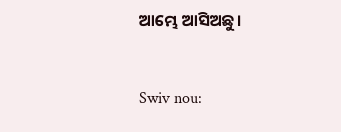ଆମ୍ଭେ ଆସିଅଛୁ।


Swiv nou: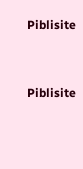Piblisite


Piblisite